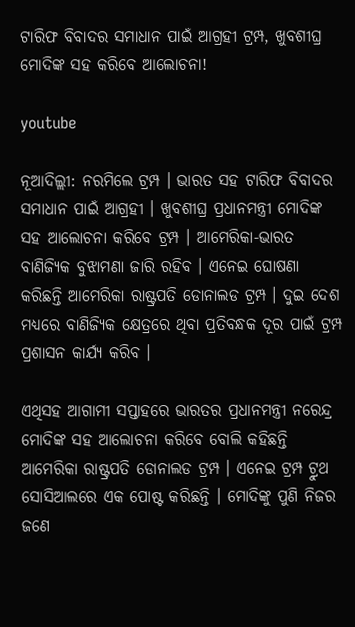ଟାରିଫ ବିବାଦର ସମାଧାନ ପାଇଁ ଆଗ୍ରହୀ ଟ୍ରମ୍ପ, ଖୁବଶୀଘ୍ର ମୋଦିଙ୍କ ସହ କରିବେ ଆଲୋଚନା!

youtube

ନୂଆଦିଲ୍ଲୀ: ନରମିଲେ ଟ୍ରମ୍ପ । ଭାରତ ସହ ଟାରିଫ ବିବାଦର ସମାଧାନ ପାଇଁ ଆଗ୍ରହୀ । ଖୁବଶୀଘ୍ର ପ୍ରଧାନମନ୍ତ୍ରୀ ମୋଦିଙ୍କ ସହ ଆଲୋଚନା କରିବେ ଟ୍ରମ୍ପ । ଆମେରିକା-ଭାରତ ବାଣିଜ୍ୟିକ ବୁଝାମଣା ଜାରି ରହିବ । ଏନେଇ ଘୋଷଣା କରିଛନ୍ତି ଆମେରିକା ରାଷ୍ଟ୍ରପତି ଡୋନାଲଡ ଟ୍ରମ୍ପ । ଦୁଇ ଦେଶ ମଧ୍ୟରେ ବାଣିଜ୍ୟିକ କ୍ଷେତ୍ରରେ ଥିବା ପ୍ରତିବନ୍ଧକ ଦୂର ପାଇଁ ଟ୍ରମ୍ପ ପ୍ରଶାସନ କାର୍ଯ୍ୟ କରିବ ।

ଏଥିସହ ଆଗାମୀ ସପ୍ତାହରେ ଭାରତର ପ୍ରଧାନମନ୍ତ୍ରୀ ନରେନ୍ଦ୍ର ମୋଦିଙ୍କ ସହ ଆଲୋଚନା କରିବେ ବୋଲି କହିଛନ୍ତି ଆମେରିକା ରାଷ୍ଟ୍ରପତି ଡୋନାଲଡ ଟ୍ରମ୍ପ । ଏନେଇ ଟ୍ରମ୍ପ ଟ୍ରୁଥ ସୋସିଆଲରେ ଏକ ପୋଷ୍ଟ କରିଛନ୍ତି । ମୋଦିଙ୍କୁ ପୁଣି ନିଜର ଜଣେ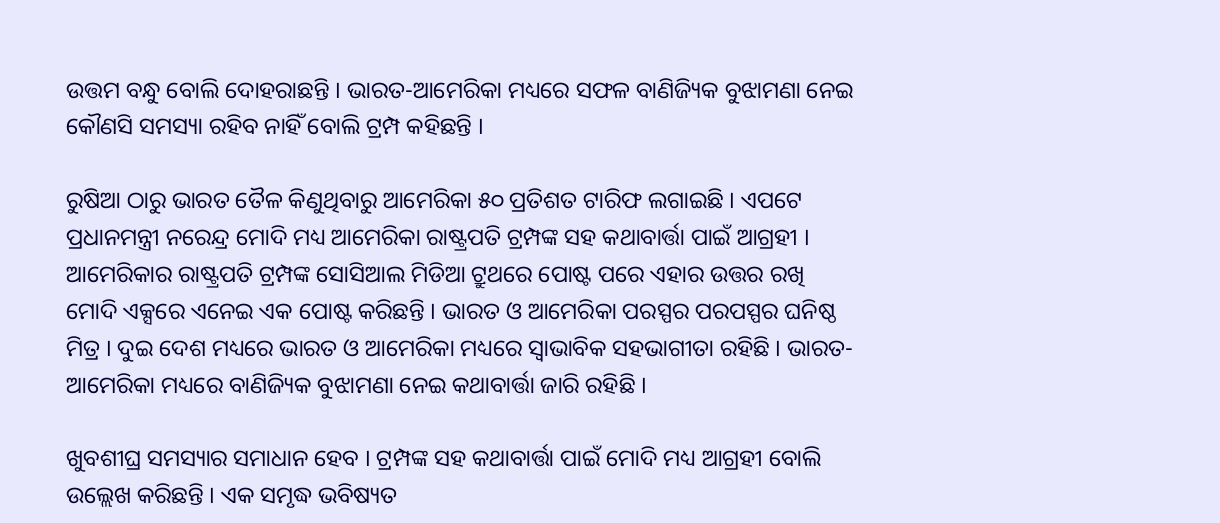ଉତ୍ତମ ବନ୍ଧୁ ବୋଲି ଦୋହରାଛନ୍ତି । ଭାରତ-ଆମେରିକା ମଧ୍ୟରେ ସଫଳ ବାଣିଜ୍ୟିକ ବୁଝାମଣା ନେଇ କୌଣସି ସମସ୍ୟା ରହିବ ନାହିଁ ବୋଲି ଟ୍ରମ୍ପ କହିଛନ୍ତି ।

ରୁଷିଆ ଠାରୁ ଭାରତ ତୈଳ କିଣୁଥିବାରୁ ଆମେରିକା ୫୦ ପ୍ରତିଶତ ଟାରିଫ ଲଗାଇଛି । ଏପଟେ ପ୍ରଧାନମନ୍ତ୍ରୀ ନରେନ୍ଦ୍ର ମୋଦି ମଧ୍ୟ ଆମେରିକା ରାଷ୍ଟ୍ରପତି ଟ୍ରମ୍ପଙ୍କ ସହ କଥାବାର୍ତ୍ତା ପାଇଁ ଆଗ୍ରହୀ । ଆମେରିକାର ରାଷ୍ଟ୍ରପତି ଟ୍ରମ୍ପଙ୍କ ସୋସିଆଲ ମିଡିଆ ଟ୍ରୁଥରେ ପୋଷ୍ଟ ପରେ ଏହାର ଉତ୍ତର ରଖି ମୋଦି ଏକ୍ସରେ ଏନେଇ ଏକ ପୋଷ୍ଟ କରିଛନ୍ତି । ଭାରତ ଓ ଆମେରିକା ପରସ୍ପର ପରପସ୍ପର ଘନିଷ୍ଠ ମିତ୍ର । ଦୁଇ ଦେଶ ମଧ୍ୟରେ ଭାରତ ଓ ଆମେରିକା ମଧ୍ୟରେ ସ୍ବାଭାବିକ ସହଭାଗୀତା ରହିଛି । ଭାରତ-ଆମେରିକା ମଧ୍ୟରେ ବାଣିଜ୍ୟିକ ବୁଝାମଣା ନେଇ କଥାବାର୍ତ୍ତା ଜାରି ରହିଛି ।

ଖୁବଶୀଘ୍ର ସମସ୍ୟାର ସମାଧାନ ହେବ । ଟ୍ରମ୍ପଙ୍କ ସହ କଥାବାର୍ତ୍ତା ପାଇଁ ମୋଦି ମଧ୍ୟ ଆଗ୍ରହୀ ବୋଲି ଉଲ୍ଲେଖ କରିଛନ୍ତି । ଏକ ସମୃଦ୍ଧ ଭବିଷ୍ୟତ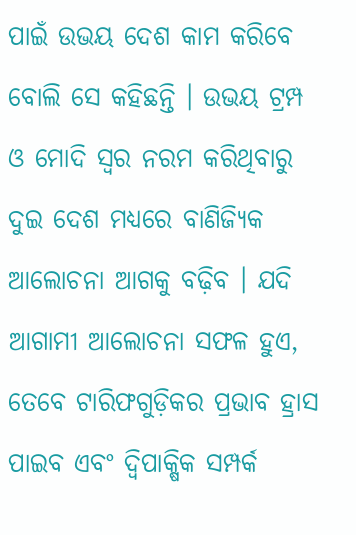ପାଇଁ ଉଭୟ ଦେଶ କାମ କରିବେ ବୋଲି ସେ କହିଛନ୍ତି । ଉଭୟ ଟ୍ରମ୍ପ ଓ ମୋଦି ସ୍ଵର ନରମ କରିଥିବାରୁ ଦୁଇ ଦେଶ ମଧ୍ୟରେ ବାଣିଜ୍ୟିକ ଆଲୋଚନା ଆଗକୁ ବଢ଼ିବ । ଯଦି ଆଗାମୀ ଆଲୋଚନା ସଫଳ ହୁଏ, ତେବେ ଟାରିଫଗୁଡ଼ିକର ପ୍ରଭାବ ହ୍ରାସ ପାଇବ ଏବଂ ଦ୍ୱିପାକ୍ଷିକ ସମ୍ପର୍କ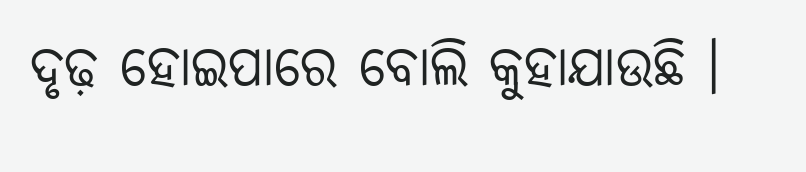ଦୃଢ଼ ହୋଇପାରେ ବୋଲି କୁହାଯାଉଛି ।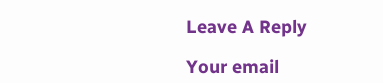Leave A Reply

Your email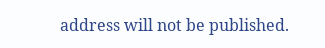address will not be published.